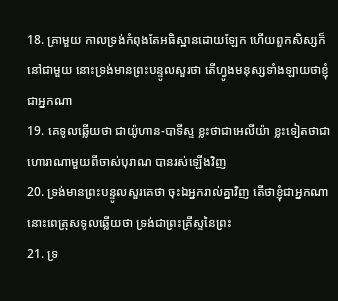18. គ្រាមួយ កាលទ្រង់កំពុងតែអធិស្ឋានដោយឡែក ហើយពួកសិស្សក៏នៅជាមួយ នោះទ្រង់មានព្រះបន្ទូលសួរថា តើហ្វូងមនុស្សទាំងឡាយថាខ្ញុំជាអ្នកណា
19. គេទូលឆ្លើយថា ជាយ៉ូហាន-បាទីស្ទ ខ្លះថាជាអេលីយ៉ា ខ្លះទៀតថាជាហោរាណាមួយពីចាស់បុរាណ បានរស់ឡើងវិញ
20. ទ្រង់មានព្រះបន្ទូលសួរគេថា ចុះឯអ្នករាល់គ្នាវិញ តើថាខ្ញុំជាអ្នកណា នោះពេត្រុសទូលឆ្លើយថា ទ្រង់ជាព្រះគ្រីស្ទនៃព្រះ
21. ទ្រ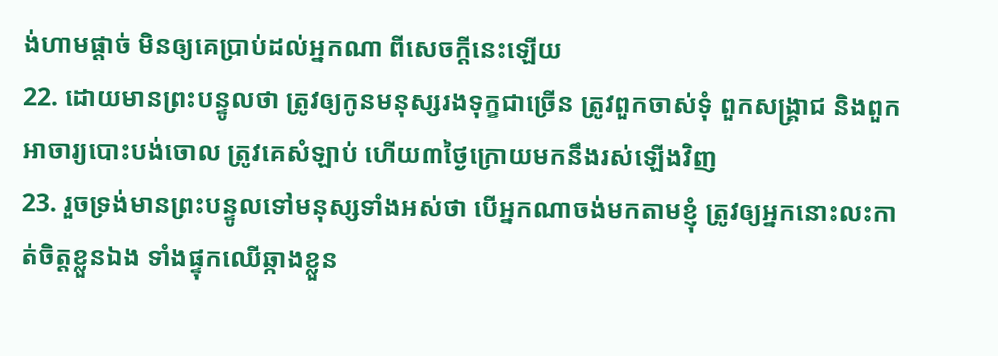ង់ហាមផ្តាច់ មិនឲ្យគេប្រាប់ដល់អ្នកណា ពីសេចក្ដីនេះឡើយ
22. ដោយមានព្រះបន្ទូលថា ត្រូវឲ្យកូនមនុស្សរងទុក្ខជាច្រើន ត្រូវពួកចាស់ទុំ ពួកសង្គ្រាជ និងពួកអាចារ្យបោះបង់ចោល ត្រូវគេសំឡាប់ ហើយ៣ថ្ងៃក្រោយមកនឹងរស់ឡើងវិញ
23. រួចទ្រង់មានព្រះបន្ទូលទៅមនុស្សទាំងអស់ថា បើអ្នកណាចង់មកតាមខ្ញុំ ត្រូវឲ្យអ្នកនោះលះកាត់ចិត្តខ្លួនឯង ទាំងផ្ទុកឈើឆ្កាងខ្លួន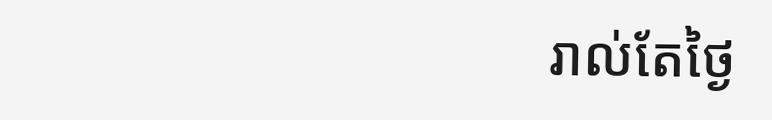រាល់តែថ្ងៃ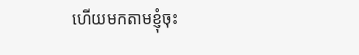ហើយមកតាមខ្ញុំចុះ